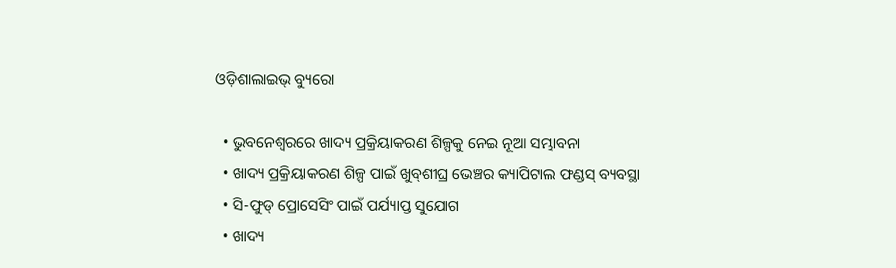ଓଡ଼ିଶାଲାଇଭ୍ ବ୍ୟୁରୋ

  • ଭୁବନେଶ୍ୱରରେ ଖାଦ୍ୟ ପ୍ରକ୍ରିୟାକରଣ ଶିଳ୍ପକୁ ନେଇ ନୂଆ ସମ୍ଭାବନା
  • ଖାଦ୍ୟ ପ୍ରକ୍ରିୟାକରଣ ଶିଳ୍ପ ପାଇଁ ଖୁବ୍‌ଶୀଘ୍ର ଭେଞ୍ଚର କ୍ୟାପିଟାଲ ଫଣ୍ଡସ୍‌ ବ୍ୟବସ୍ଥା
  • ସି-ଫୁଡ୍‌ ପ୍ରୋସେସିଂ ପାଇଁ ପର୍ଯ୍ୟାପ୍ତ ସୁଯୋଗ
  • ଖାଦ୍ୟ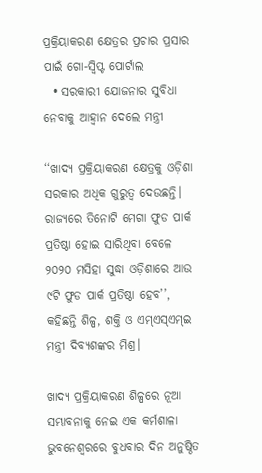ପ୍ରକ୍ରିୟାକରଣ କ୍ଷେତ୍ରର ପ୍ରଚାର ପ୍ରସାର ପାଇଁ ଗୋ-ସ୍ୱିପ୍ଟ ପୋର୍ଟାଲ
  • ସରକାରୀ ଯୋଜନାର ସୁବିଧା ନେବାକୁ ଆହ୍ୱାନ ଦେଲେ ମନ୍ତ୍ରୀ

‘‘ଖାଦ୍ୟ ପ୍ରକ୍ରିୟାକରଣ କ୍ଷେତ୍ରକୁ ଓଡ଼ିଶା ସରକାର ଅଧିକ ଗୁରୁତ୍ୱ ଦେଉଛନ୍ତି। ରାଜ୍ୟରେ ତିନୋଟି ମେଗା ଫୁଡ ପାର୍କ ପ୍ରତିଷ୍ଠା ହୋଇ ସାରିଥିବା ବେଳେ ୨୦୨୦ ମସିହା ସୁଦ୍ଧା ଓଡ଼ିଶାରେ ଆଉ ୯ଟି ଫୁଡ ପାର୍କ ପ୍ରତିଷ୍ଠା ହେବ’’, କହିଛନ୍ତି ଶିଳ୍ପ, ଶକ୍ତି ଓ ଏମ୍‌ଏସ୍‌ଏମ୍‌ଇ ମନ୍ତ୍ରୀ ଦିବ୍ୟଶଙ୍କର ମିଶ୍ର।

ଖାଦ୍ୟ ପ୍ରକ୍ରିୟାକରଣ ଶିଳ୍ପରେ ନୂଆ ସମ୍ଭାବନାକୁ ନେଇ ଏକ କର୍ମଶାଳା ଭୁବନେଶ୍ୱରରେ ବୁଧବାର ଦିନ ଅନୁଷ୍ଠିତ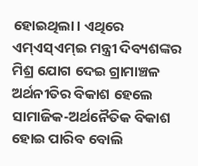ହୋଇଥିଲା। ଏଥିରେ ଏମ୍‌ଏସ୍‌ଏମ୍‌ଇ ମନ୍ତ୍ରୀ ଦିବ୍ୟଶଙ୍କର ମିଶ୍ର ଯୋଗ ଦେଇ ଗ୍ରାମାଞ୍ଚଳ ଅର୍ଥନୀତିର ବିକାଶ ହେଲେ ସାମାଜିକ-ଅର୍ଥନୈତିକ ବିକାଶ ହୋଇ ପାରିବ ବୋଲି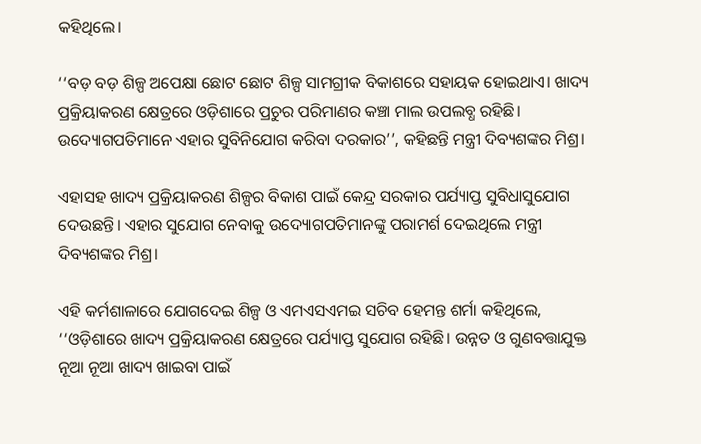କହିଥିଲେ।

‘‘ବଡ଼ ବଡ଼ ଶିଳ୍ପ ଅପେକ୍ଷା ଛୋଟ ଛୋଟ ଶିଳ୍ପ ସାମଗ୍ରୀକ ବିକାଶରେ ସହାୟକ ହୋଇଥାଏ। ଖାଦ୍ୟ ପ୍ରକ୍ରିୟାକରଣ କ୍ଷେତ୍ରରେ ଓଡ଼ିଶାରେ ପ୍ରଚୁର ପରିମାଣର କଞ୍ଚା ମାଲ ଉପଲବ୍ଧ ରହିଛି। ଉଦ୍ୟୋଗପତିମାନେ ଏହାର ସୁବିନିଯୋଗ କରିବା ଦରକାର’’, କହିଛନ୍ତି ମନ୍ତ୍ରୀ ଦିବ୍ୟଶଙ୍କର ମିଶ୍ର।

ଏହାସହ ଖାଦ୍ୟ ପ୍ରକ୍ରିୟାକରଣ ଶିଳ୍ପର ବିକାଶ ପାଇଁ କେନ୍ଦ୍ର ସରକାର ପର୍ଯ୍ୟାପ୍ତ ସୁବିଧାସୁଯୋଗ ଦେଉଛନ୍ତି। ଏହାର ସୁଯୋଗ ନେବାକୁ ଉଦ୍ୟୋଗପତିମାନଙ୍କୁ ପରାମର୍ଶ ଦେଇଥିଲେ ମନ୍ତ୍ରୀ ଦିବ୍ୟଶଙ୍କର ମିଶ୍ର।

ଏହି କର୍ମଶାଳାରେ ଯୋଗଦେଇ ଶିଳ୍ପ ଓ ଏମଏସଏମଇ ସଚିବ ହେମନ୍ତ ଶର୍ମା କହିଥିଲେ, ‘‘ଓଡ଼ିଶାରେ ଖାଦ୍ୟ ପ୍ରକ୍ରିୟାକରଣ କ୍ଷେତ୍ରରେ ପର୍ଯ୍ୟାପ୍ତ ସୁଯୋଗ ରହିଛି। ଉନ୍ନତ ଓ ଗୁଣବତ୍ତାଯୁକ୍ତ ନୂଆ ନୂଆ ଖାଦ୍ୟ ଖାଇବା ପାଇଁ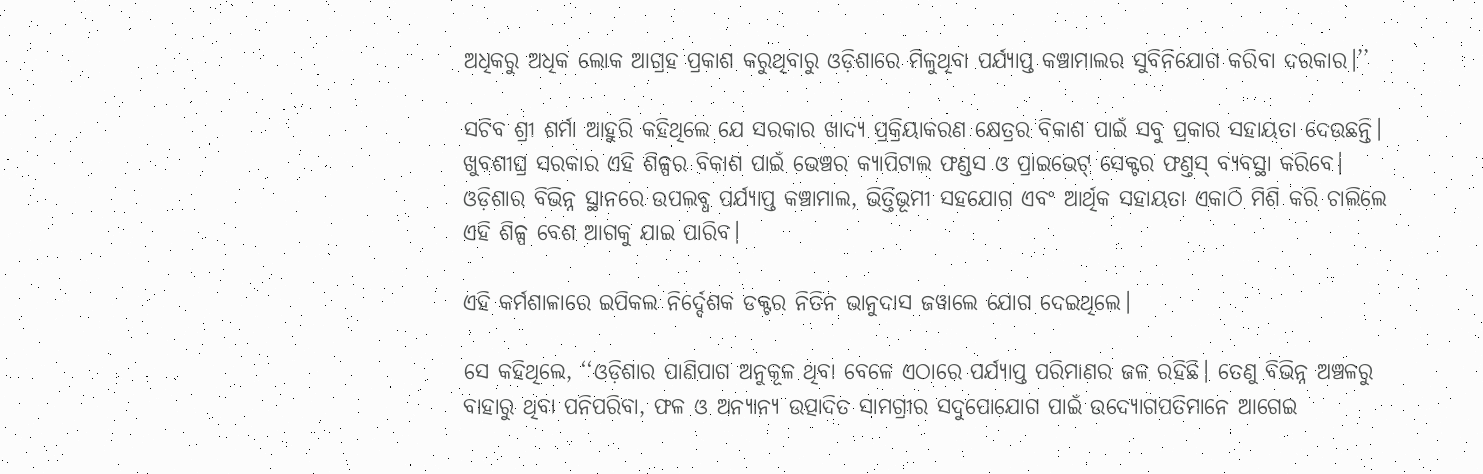ଅଧିକରୁ ଅଧିକ ଲୋକ ଆଗ୍ରହ ପ୍ରକାଶ କରୁଥିବାରୁ ଓଡ଼ିଶାରେ ମିଳୁଥିବା ପର୍ଯ୍ୟାପ୍ତ କଞ୍ଚାମାଲର ସୁବିନିଯୋଗ କରିବା ଦରକାର।’’

ସଚିବ ଶ୍ରୀ ଶର୍ମା ଆହୁରି କହିଥିଲେ ଯେ ସରକାର ଖାଦ୍ୟ ପ୍ରକ୍ରିୟାକରଣ କ୍ଷେତ୍ରର ବିକାଶ ପାଇଁ ସବୁ ପ୍ରକାର ସହାୟତା ଦେଉଛନ୍ତି। ଖୁବଶୀଘ୍ର ସରକାର ଏହି ଶିଳ୍ପର ବିକାଶ ପାଇଁ ଭେଞ୍ଚର କ୍ୟାପିଟାଲ ଫଣ୍ଡସ ଓ ପ୍ରାଇଭେଟ୍ ସେକ୍ଟର ଫଣ୍ତସ୍‌ ବ୍ୟବସ୍ଥା କରିବେ। ଓଡ଼ିଶାର ବିଭିନ୍ନ ସ୍ଥାନରେ ଉପଲବ୍ଧ ପର୍ଯ୍ୟାପ୍ତ କଞ୍ଚାମାଲ, ଭିତ୍ତିଭୂମୀ ସହଯୋଗ ଏବଂ ଆର୍ଥିକ ସହାୟତା ଏକାଠି ମିଶି କରି ଚାଲିଲେ ଏହି ଶିଳ୍ପ ବେଶ ଆଗକୁ ଯାଇ ପାରିବ।

ଏହି କର୍ମଶାଳାରେ ଇପିକଲ ନିର୍ଦ୍ଦେଶକ ଡକ୍ଟର ନିତିନ ଭାନୁଦାସ ଜୱାଲେ ଯୋଗ ଦେଇଥିଲେ।

ସେ କହିଥିଲେ, ‘‘ଓଡ଼ିଶାର ପାଣିପାଗ ଅନୁକୂଳ ଥିବା ବେଳେ ଏଠାରେ ପର୍ଯ୍ୟାପ୍ତ ପରିମାଣର ଜଳ ରହିଛି। ତେଣୁ ବିଭିନ୍ନ ଅଞ୍ଚଳରୁ ବାହାରୁ ଥିବା ପନିପରିବା, ଫଳ ଓ ଅନ୍ୟାନ୍ୟ ଉତ୍ପାଦିତ ସାମଗ୍ରୀର ସଦୁପୋଯୋଗ ପାଇଁ ଉଦ୍ୟୋଗପତିମାନେ ଆଗେଇ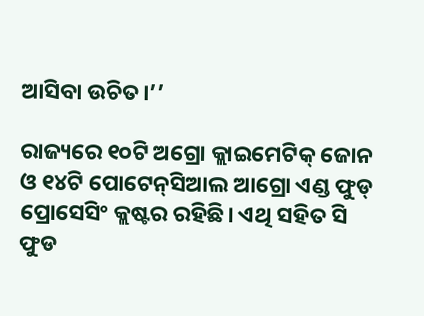ଆସିବା ଉଚିତ।’’

ରାଜ୍ୟରେ ୧୦ଟି ଅଗ୍ରୋ କ୍ଲାଇମେଟିକ୍ ଜୋନ ଓ ୧୪ଟି ପୋଟେନ୍‌ସିଆଲ ଆଗ୍ରୋ ଏଣ୍ଡ ଫୁଡ୍ ପ୍ରୋସେସିଂ କ୍ଲଷ୍ଟର ରହିଛି। ଏଥି ସହିତ ସି ଫୁଡ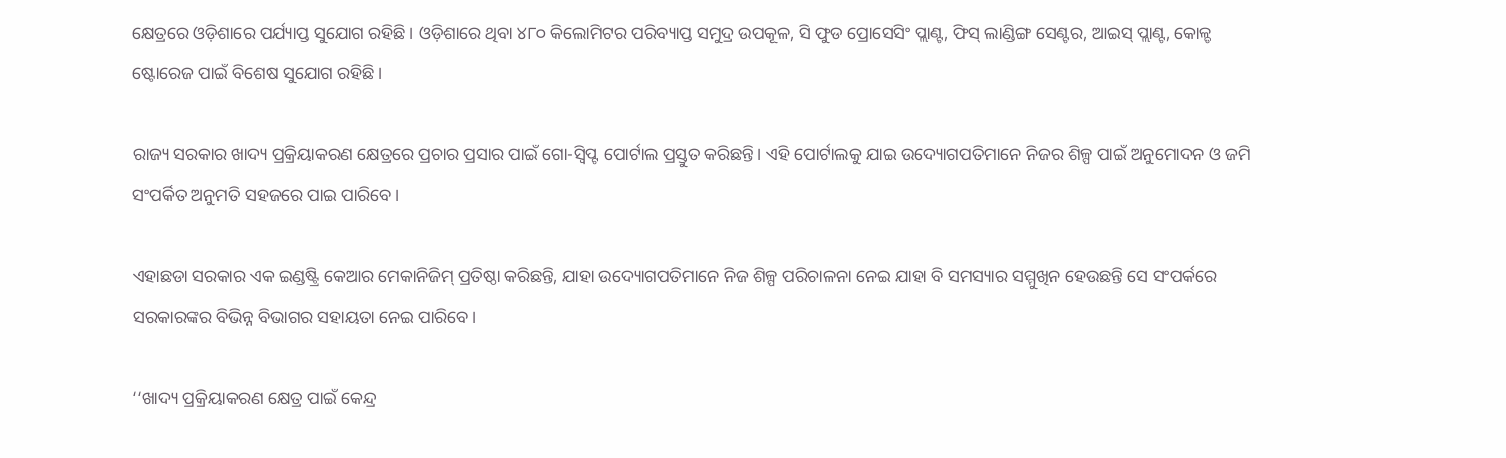କ୍ଷେତ୍ରରେ ଓଡ଼ିଶାରେ ପର୍ଯ୍ୟାପ୍ତ ସୁଯୋଗ ରହିଛି। ଓଡ଼ିଶାରେ ଥିବା ୪୮୦ କିଲୋମିଟର ପରିବ୍ୟାପ୍ତ ସମୁଦ୍ର ଉପକୂଳ, ସି ଫୁଡ ପ୍ରୋସେସିଂ ପ୍ଲାଣ୍ଟ, ଫିସ୍‌ ଲାଣ୍ଡିଙ୍ଗ ସେଣ୍ଟର, ଆଇସ୍‌ ପ୍ଲାଣ୍ଟ, କୋଳ୍ଡ ଷ୍ଟୋରେଜ ପାଇଁ ବିଶେଷ ସୁଯୋଗ ରହିଛି।

ରାଜ୍ୟ ସରକାର ଖାଦ୍ୟ ପ୍ରକ୍ରିୟାକରଣ କ୍ଷେତ୍ରରେ ପ୍ରଚାର ପ୍ରସାର ପାଇଁ ଗୋ-ସ୍ୱିପ୍ଟ ପୋର୍ଟାଲ ପ୍ରସ୍ତୁତ କରିଛନ୍ତି। ଏହି ପୋର୍ଟାଲକୁ ଯାଇ ଉଦ୍ୟୋଗପତିମାନେ ନିଜର ଶିଳ୍ପ ପାଇଁ ଅନୁମୋଦନ ଓ ଜମି ସଂପର୍କିତ ଅନୁମତି ସହଜରେ ପାଇ ପାରିବେ।

ଏହାଛଡା ସରକାର ଏକ ଇଣ୍ଡଷ୍ଟ୍ରି କେଆର ମେକାନିଜିମ୍ ପ୍ରତିଷ୍ଠା କରିଛନ୍ତି, ଯାହା ଉଦ୍ୟୋଗପତିମାନେ ନିଜ ଶିଳ୍ପ ପରିଚାଳନା ନେଇ ଯାହା ବି ସମସ୍ୟାର ସମ୍ମୁଖିନ ହେଉଛନ୍ତି ସେ ସଂପର୍କରେ ସରକାରଙ୍କର ବିଭିନ୍ନ ବିଭାଗର ସହାୟତା ନେଇ ପାରିବେ।

‘‘ଖାଦ୍ୟ ପ୍ରକ୍ରିୟାକରଣ କ୍ଷେତ୍ର ପାଇଁ କେନ୍ଦ୍ର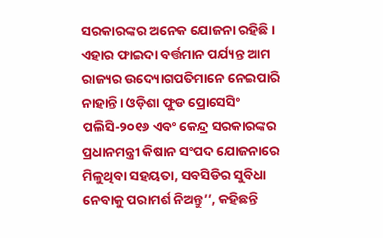ସରକାରଙ୍କର ଅନେକ ଯୋଜନା ରହିଛି। ଏହାର ଫାଇଦା ବର୍ତ୍ତମାନ ପର୍ଯ୍ୟନ୍ତ ଆମ ରାଜ୍ୟର ଉଦ୍ୟୋଗପତିମାନେ ନେଇପାରି ନାହାନ୍ତି। ଓଡ଼ିଶା ଫୁଡ ପ୍ରୋସେସିଂ ପଲିସି-୨୦୧୬ ଏବଂ କେନ୍ଦ୍ର ସରକାରଙ୍କର ପ୍ରଧାନମନ୍ତ୍ରୀ କିଷାନ ସଂପଦ ଯୋଜନାରେ ମିଳୁଥିବା ସହୟତା, ସବସିଡିର ସୁବିଧା ନେବାକୁ ପରାମର୍ଶ ନିଅନ୍ତୁ’’, କହିଛନ୍ତି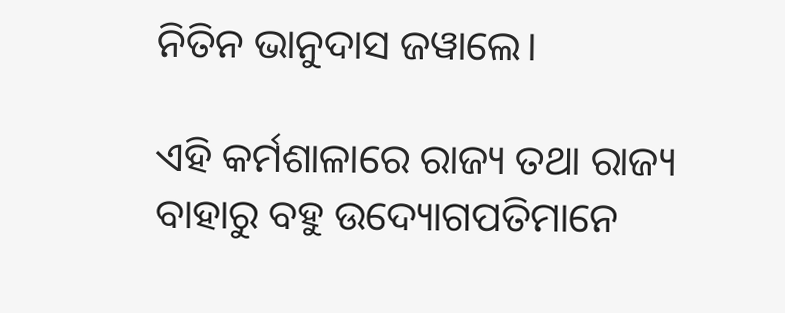ନିତିନ ଭାନୁଦାସ ଜୱାଲେ।

ଏହି କର୍ମଶାଳାରେ ରାଜ୍ୟ ତଥା ରାଜ୍ୟ ବାହାରୁ ବହୁ ଉଦ୍ୟୋଗପତିମାନେ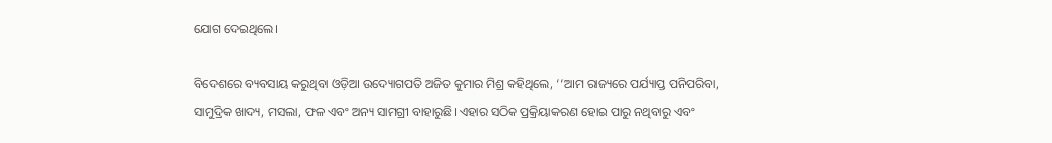ଯୋଗ ଦେଇଥିଲେ।

ବିଦେଶରେ ବ୍ୟବସାୟ କରୁଥିବା ଓଡ଼ିଆ ଉଦ୍ୟୋଗପତି ଅଜିତ କୁମାର ମିଶ୍ର କହିଥିଲେ, ‘‘ଆମ ରାଜ୍ୟରେ ପର୍ଯ୍ୟାପ୍ତ ପନିପରିବା, ସାମୁଦ୍ରିକ ଖାଦ୍ୟ, ମସଲା, ଫଳ ଏବଂ ଅନ୍ୟ ସାମଗ୍ରୀ ବାହାରୁଛି। ଏହାର ସଠିକ ପ୍ରକ୍ରିୟାକରଣ ହୋଇ ପାରୁ ନଥିବାରୁ ଏବଂ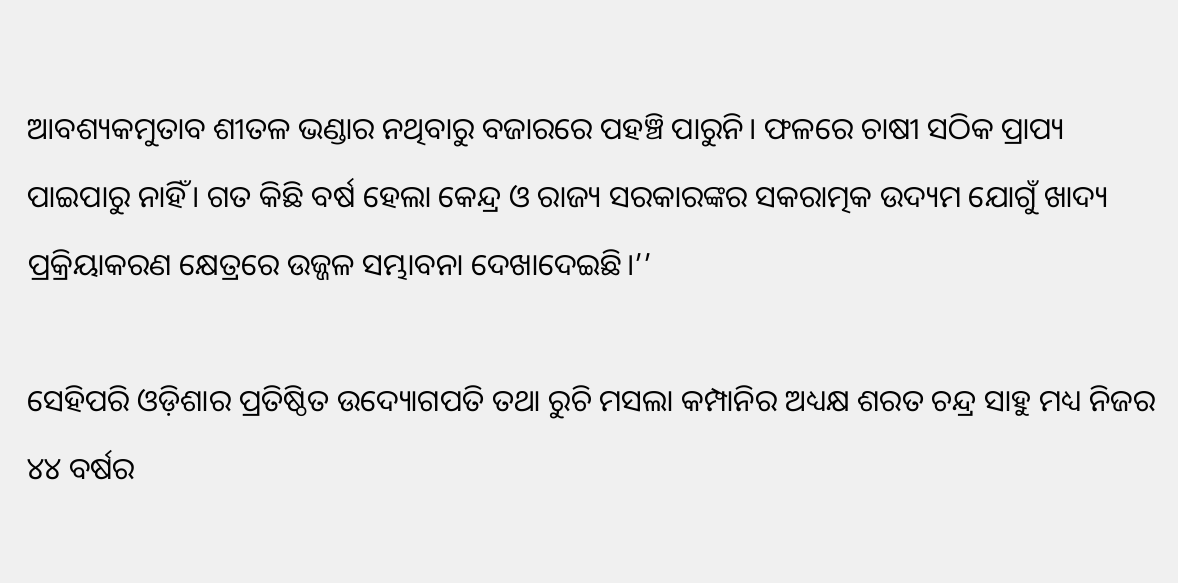ଆବଶ୍ୟକମୁତାବ ଶୀତଳ ଭଣ୍ଡାର ନଥିବାରୁ ବଜାରରେ ପହଞ୍ଚି ପାରୁନି। ଫଳରେ ଚାଷୀ ସଠିକ ପ୍ରାପ୍ୟ ପାଇପାରୁ ନାହିଁ। ଗତ କିଛି ବର୍ଷ ହେଲା କେନ୍ଦ୍ର ଓ ରାଜ୍ୟ ସରକାରଙ୍କର ସକରାତ୍ମକ ଉଦ୍ୟମ ଯୋଗୁଁ ଖାଦ୍ୟ ପ୍ରକ୍ରିୟାକରଣ କ୍ଷେତ୍ରରେ ଉଜ୍ଜଳ ସମ୍ଭାବନା ଦେଖାଦେଇଛି।’’

ସେହିପରି ଓଡ଼ିଶାର ପ୍ରତିଷ୍ଠିତ ଉଦ୍ୟୋଗପତି ତଥା ରୁଚି ମସଲା କମ୍ପାନିର ଅଧ୍ୟକ୍ଷ ଶରତ ଚନ୍ଦ୍ର ସାହୁ ମଧ୍ୟ ନିଜର ୪୪ ବର୍ଷର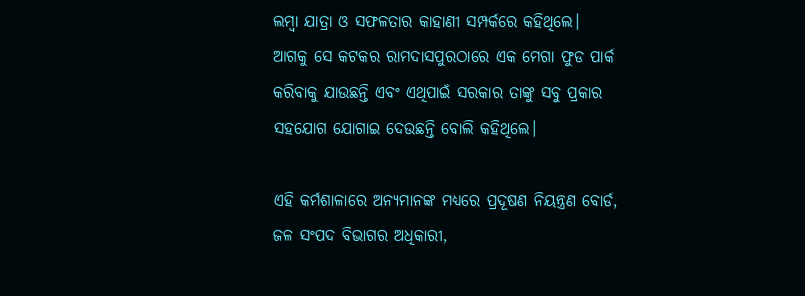ଲମ୍ବା ଯାତ୍ରା ଓ ସଫଳତାର କାହାଣୀ ସମ୍ପର୍କରେ କହିଥିଲେ। ଆଗକୁ ସେ କଟକର ରାମଦାସପୁରଠାରେ ଏକ ମେଗା ଫୁଡ ପାର୍କ କରିବାକୁ ଯାଉଛନ୍ତି ଏବଂ ଏଥିପାଇଁ ସରକାର ତାଙ୍କୁ ସବୁ ପ୍ରକାର ସହଯୋଗ ଯୋଗାଇ ଦେଉଛନ୍ତି ବୋଲି କହିଥିଲେ।

ଏହି କର୍ମଶାଳାରେ ଅନ୍ୟମାନଙ୍କ ମଧ୍ୟରେ ପ୍ରଦୂଷଣ ନିୟନ୍ତ୍ରଣ ବୋର୍ଡ, ଜଳ ସଂପଦ ବିଭାଗର ଅଧିକାରୀ,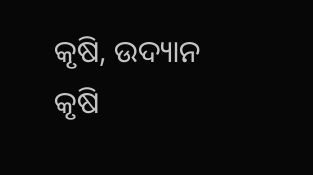କୃଷି, ଉଦ୍ୟାନ କୃଷି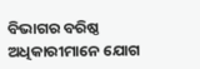ବିଭାଗର ବରିଷ୍ଠ ଅଧିକାରୀମାନେ ଯୋଗ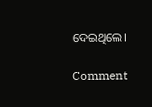ଦେଇଥିଲେ।

Comment